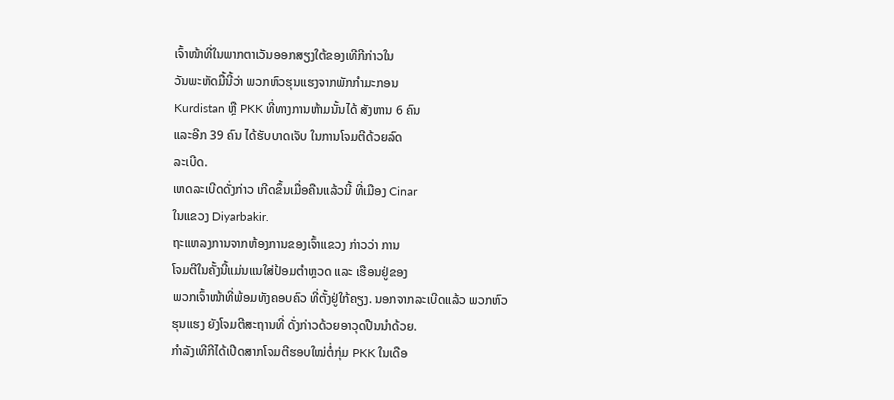ເຈົ້າໜ້າທີ່ໃນພາກຕາເວັນອອກສຽງໃຕ້ຂອງເທີກີກ່າວໃນ
ວັນພະຫັດມື້ນີ້ວ່າ ພວກຫົວຮຸນແຮງຈາກພັກກຳມະກອນ
Kurdistan ຫຼື PKK ທີ່ທາງການຫ້າມນັ້ນໄດ້ ສັງຫານ 6 ຄົນ
ແລະອີກ 39 ຄົນ ໄດ້ຮັບບາດເຈັບ ໃນການໂຈມຕີດ້ວຍລົດ
ລະເບີດ.
ເຫດລະເບີດດັ່ງກ່າວ ເກີດຂຶ້ນເມື່ອຄືນແລ້ວນີ້ ທີ່ເມືອງ Cinar
ໃນແຂວງ Diyarbakir.
ຖະແຫລງການຈາກຫ້ອງການຂອງເຈົ້າແຂວງ ກ່າວວ່າ ການ
ໂຈມຕີໃນຄັ້ງນີ້ແມ່ນແນໃສ່ປ້ອມຕຳຫຼວດ ແລະ ເຮືອນຢູ່ຂອງ
ພວກເຈົ້າໜ້າທີ່ພ້ອມທັງຄອບຄົວ ທີ່ຕັ້ງຢູ່ໃກ້ຄຽງ. ນອກຈາກລະເບີດແລ້ວ ພວກຫົວ
ຮຸນແຮງ ຍັງໂຈມຕີສະຖານທີ່ ດັ່ງກ່າວດ້ວຍອາວຸດປືນນຳດ້ວຍ.
ກຳລັງເທີກີໄດ້ເປີດສາກໂຈມຕີຮອບໃໝ່ຕໍ່ກຸ່ມ PKK ໃນເດືອ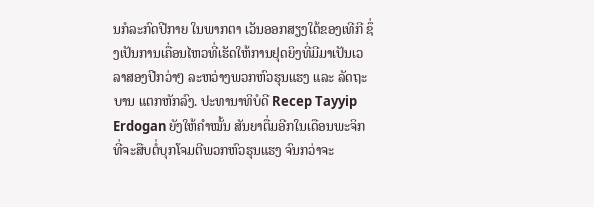ນກໍລະກົດປີກາຍ ໃນພາກຕາ ເວັນອອກສຽງໃຕ້ຂອງເທີກີ ຊຶ່ງເປັນການເຄື່ອນໄຫວທີ່ເຮັດໃຫ້ການຢຸດຍິງທີ່ມີມາເປັນເວລາສອງປີກວ່າໆ ລະຫວ່າງພວກຫົວຮຸນແຮງ ແລະ ລັດຖະບານ ແຕກຫັກລົງ. ປະທານາທິບໍດີ Recep Tayyip Erdogan ຍັງໃຫ້ຄຳໝັ້ນ ສັນຍາຕື່ມອີກໃນເດືອນພະຈິກ ທີ່ຈະສືບຕໍ່ບຸກໂຈມຕີພວກຫົວຮຸນແຮງ ຈົນກວ່າຈະ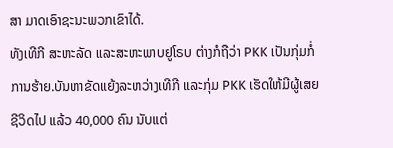ສາ ມາດເອົາຊະນະພວກເຂົາໄດ້.
ທັງເທີກີ ສະຫະລັດ ແລະສະຫະພາບຢູໂຣບ ຕ່າງກໍຖືວ່າ PKK ເປັນກຸ່ມກໍ່ການຮ້າຍ.ບັນຫາຂັດແຍ້ງລະຫວ່າງເທີກີ ແລະກຸ່ມ PKK ເຮັດໃຫ້ມີຜູ້ເສຍຊີວິດໄປ ແລ້ວ 40,000 ຄົນ ນັບແຕ່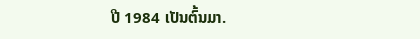ປີ 1984 ເປັນຕົ້ນມາ.